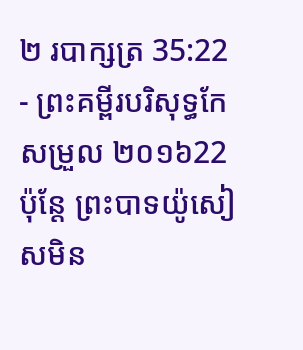២ របាក្សត្រ 35:22 - ព្រះគម្ពីរបរិសុទ្ធកែសម្រួល ២០១៦22 ប៉ុន្តែ ព្រះបាទយ៉ូសៀសមិន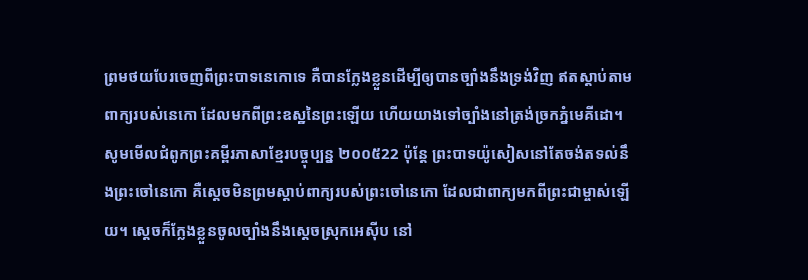ព្រមថយបែរចេញពីព្រះបាទនេកោទេ គឺបានក្លែងខ្លួនដើម្បីឲ្យបានច្បាំងនឹងទ្រង់វិញ ឥតស្តាប់តាមពាក្យរបស់នេកោ ដែលមកពីព្រះឧស្ឋនៃព្រះឡើយ ហើយយាងទៅច្បាំងនៅត្រង់ច្រកភ្នំមេគីដោ។ សូមមើលជំពូកព្រះគម្ពីរភាសាខ្មែរបច្ចុប្បន្ន ២០០៥22 ប៉ុន្តែ ព្រះបាទយ៉ូសៀសនៅតែចង់តទល់នឹងព្រះចៅនេកោ គឺស្ដេចមិនព្រមស្ដាប់ពាក្យរបស់ព្រះចៅនេកោ ដែលជាពាក្យមកពីព្រះជាម្ចាស់ឡើយ។ ស្ដេចក៏ក្លែងខ្លួនចូលច្បាំងនឹងស្ដេចស្រុកអេស៊ីប នៅ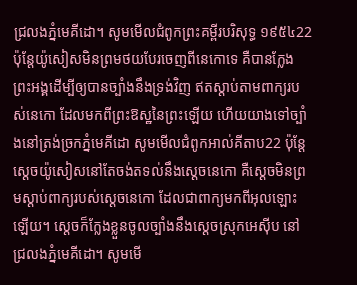ជ្រលងភ្នំមេគីដោ។ សូមមើលជំពូកព្រះគម្ពីរបរិសុទ្ធ ១៩៥៤22 ប៉ុន្តែយ៉ូសៀសមិនព្រមថយបែរចេញពីនេកោទេ គឺបានក្លែងព្រះអង្គដើម្បីឲ្យបានច្បាំងនឹងទ្រង់វិញ ឥតស្តាប់តាមពាក្យរបស់នេកោ ដែលមកពីព្រះឱស្ឋនៃព្រះឡើយ ហើយយាងទៅច្បាំងនៅត្រង់ច្រកភ្នំមេគីដោ សូមមើលជំពូកអាល់គីតាប22 ប៉ុន្តែ ស្តេចយ៉ូសៀសនៅតែចង់តទល់នឹងស្តេចនេកោ គឺស្តេចមិនព្រមស្តាប់ពាក្យរបស់ស្តេចនេកោ ដែលជាពាក្យមកពីអុលឡោះឡើយ។ ស្តេចក៏ក្លែងខ្លួនចូលច្បាំងនឹងស្តេចស្រុកអេស៊ីប នៅជ្រលងភ្នំមេគីដោ។ សូមមើ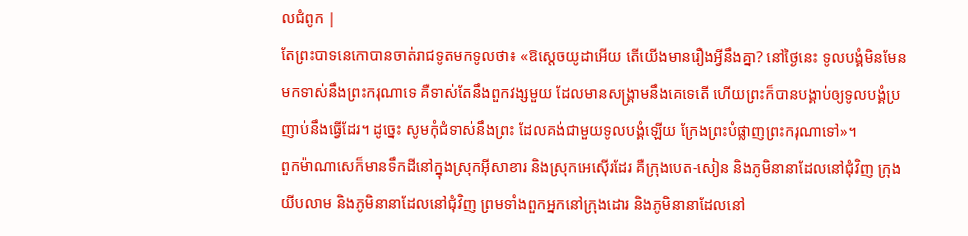លជំពូក |
តែព្រះបាទនេកោបានចាត់រាជទូតមកទូលថា៖ «ឱស្តេចយូដាអើយ តើយើងមានរឿងអ្វីនឹងគ្នា? នៅថ្ងៃនេះ ទូលបង្គំមិនមែនមកទាស់នឹងព្រះករុណាទេ គឺទាស់តែនឹងពួកវង្សមួយ ដែលមានសង្គ្រាមនឹងគេទេតើ ហើយព្រះក៏បានបង្គាប់ឲ្យទូលបង្គំប្រញាប់នឹងធ្វើដែរ។ ដូច្នេះ សូមកុំជំទាស់នឹងព្រះ ដែលគង់ជាមួយទូលបង្គំឡើយ ក្រែងព្រះបំផ្លាញព្រះករុណាទៅ»។
ពួកម៉ាណាសេក៏មានទឹកដីនៅក្នុងស្រុកអ៊ីសាខារ និងស្រុកអេស៊ើរដែរ គឺក្រុងបេត-សៀន និងភូមិនានាដែលនៅជុំវិញ ក្រុងយីបលាម និងភូមិនានាដែលនៅជុំវិញ ព្រមទាំងពួកអ្នកនៅក្រុងដោរ និងភូមិនានាដែលនៅ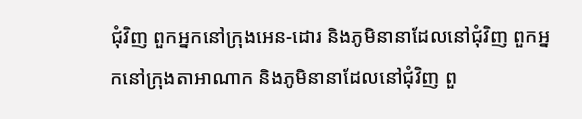ជុំវិញ ពួកអ្នកនៅក្រុងអេន-ដោរ និងភូមិនានាដែលនៅជុំវិញ ពួកអ្នកនៅក្រុងតាអាណាក និងភូមិនានាដែលនៅជុំវិញ ពួ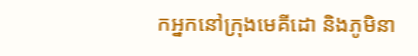កអ្នកនៅក្រុងមេគីដោ និងភូមិនា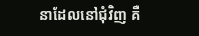នាដែលនៅជុំវិញ គឺ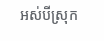អស់បីស្រុក